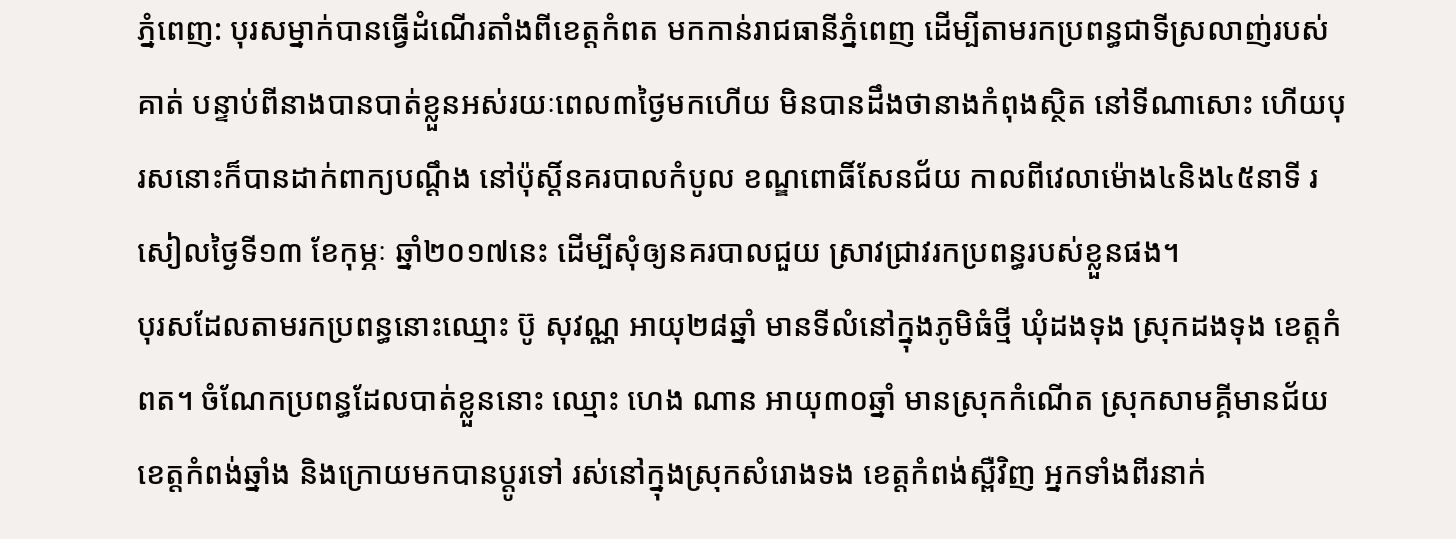ភ្នំពេញ: បុរសម្នាក់បានធ្វើដំណើរតាំងពីខេត្តកំពត មកកាន់រាជធានីភ្នំពេញ ដើម្បីតាមរកប្រពន្ធជាទីស្រលាញ់របស់គាត់ បន្ទាប់ពីនាងបានបាត់ខ្លួនអស់រយៈពេល៣ថ្ងៃមកហើយ មិនបានដឹងថានាងកំពុងស្ថិត នៅទីណាសោះ ហើយបុរសនោះក៏បានដាក់ពាក្យបណ្ដឹង នៅប៉ុស្ដិ៍នគរបាលកំបូល ខណ្ឌពោធិ៍សែនជ័យ កាលពីវេលាម៉ោង៤និង៤៥នាទី រសៀលថ្ងៃទី១៣ ខែកុម្ភៈ ឆ្នាំ២០១៧នេះ ដើម្បីសុំឲ្យនគរបាលជួយ ស្រាវជ្រាវរកប្រពន្ធរបស់ខ្លួនផង។
បុរសដែលតាមរកប្រពន្ធនោះឈ្មោះ ប៊ូ សុវណ្ណ អាយុ២៨ឆ្នាំ មានទីលំនៅក្នុងភូមិធំថ្មី ឃុំដងទុង ស្រុកដងទុង ខេត្តកំពត។ ចំណែកប្រពន្ធដែលបាត់ខ្លួននោះ ឈ្មោះ ហេង ណាន អាយុ៣០ឆ្នាំ មានស្រុកកំណើត ស្រុកសាមគ្គីមានជ័យ ខេត្តកំពង់ឆ្នាំង និងក្រោយមកបានប្ដូរទៅ រស់នៅក្នុងស្រុកសំរោងទង ខេត្តកំពង់ស្ពឺវិញ អ្នកទាំងពីរនាក់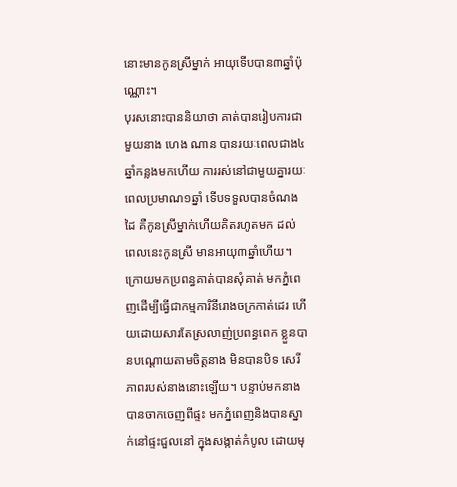នោះមានកូនស្រីម្នាក់ អាយុទើបបាន៣ឆ្នាំប៉ុណ្ណោះ។
បុរសនោះបាននិយាថា គាត់បានរៀបការជាមួយនាង ហេង ណាន បានរយៈពេលជាង៤ឆ្នាំកន្លងមកហើយ ការរស់នៅជាមួយគ្នារយៈពេលប្រមាណ១ឆ្នាំ ទើបទទួលបានចំណងដៃ គឺកូនស្រីម្នាក់ហើយគិតរហូតមក ដល់ពេលនេះកូនស្រី មានអាយុ៣ឆ្នាំហើយ។ ក្រោយមកប្រពន្ធគាត់បានសុំគាត់ មកភ្នំពេញដើម្បីធ្វើជាកម្មការិនីរោងចក្រកាត់ដេរ ហើយដោយសារតែស្រលាញ់ប្រពន្ធពេក ខ្លួនបានបណ្ដោយតាមចិត្តនាង មិនបានបិទ សេរីភាពរបស់នាងនោះឡើយ។ បន្ទាប់មកនាងបានចាកចេញពីផ្ទះ មកភ្នំពេញនិងបានស្នាក់នៅផ្ទះជួលនៅ ក្នុងសង្កាត់កំបូល ដោយមុ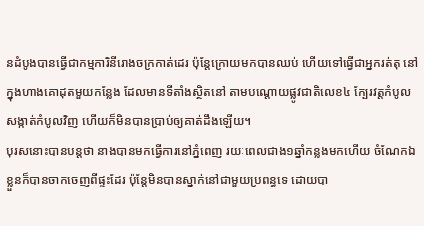នដំបូងបានធ្វើជាកម្មការិនីរោងចក្រកាត់ដេរ ប៉ុន្តែក្រោយមកបានឈប់ ហើយទៅធ្វើជាអ្នករត់តុ នៅក្នុងហាងគោដុតមួយកន្លែង ដែលមានទីតាំងស្ថិតនៅ តាមបណ្ដោយផ្លូវជាតិលេខ៤ ក្បែរវត្តកំបូល សង្កាត់កំបូលវិញ ហើយក៏មិនបានប្រាប់ឲ្យគាត់ដឹងឡើយ។
បុរសនោះបានបន្តថា នាងបានមកធ្វើការនៅភ្នំពេញ រយៈពេលជាង១ឆ្នាំកន្លងមកហើយ ចំណែកឯខ្លួនក៏បានចាកចេញពីផ្ទះដែរ ប៉ុន្តែមិនបានស្នាក់នៅជាមួយប្រពន្ធទេ ដោយបា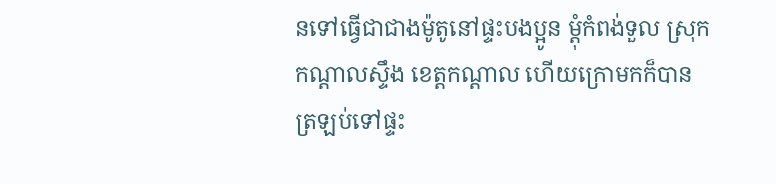នទៅធ្វើជាជាងម៉ូតូនៅផ្ទះបងប្អូន ម្ដុំកំពង់ទួល ស្រុកកណ្ដាលស្ទឹង ខេត្តកណ្ដាល ហើយក្រោមកក៏បាន ត្រឡប់ទៅផ្ទះ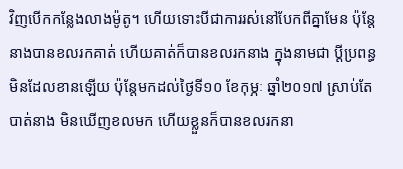វិញបើកកន្លែងលាងម៉ូតូ។ ហើយទោះបីជាការរស់នៅបែកពីគ្នាមែន ប៉ុន្តែនាងបានខលរកគាត់ ហើយគាត់ក៏បានខលរកនាង ក្នុងនាមជា ប្ដីប្រពន្ធមិនដែលខានឡើយ ប៉ុន្តែមកដល់ថ្ងៃទី១០ ខែកុម្ភៈ ឆ្នាំ២០១៧ ស្រាប់តែបាត់នាង មិនឃើញខលមក ហើយខ្លួនក៏បានខលរកនា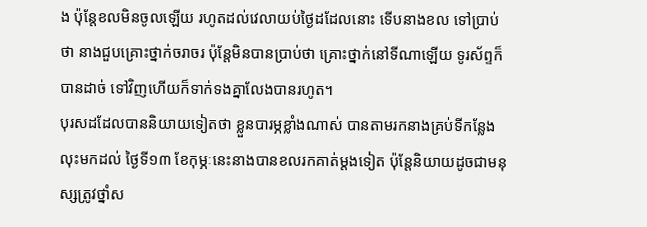ង ប៉ុន្តែខលមិនចូលឡើយ រហូតដល់វេលាយប់ថ្ងៃដដែលនោះ ទើបនាងខល ទៅប្រាប់ថា នាងជួបគ្រោះថ្នាក់ចរាចរ ប៉ុន្តែមិនបានប្រាប់ថា គ្រោះថ្នាក់នៅទីណាឡើយ ទូរស័ព្ទក៏បានដាច់ ទៅវិញហើយក៏ទាក់ទងគ្នាលែងបានរហូត។
បុរសដដែលបាននិយាយទៀតថា ខ្លួនបារម្ភខ្លាំងណាស់ បានតាមរកនាងគ្រប់ទីកន្លែង លុះមកដល់ ថ្ងៃទី១៣ ខែកុម្ភៈនេះនាងបានខលរកគាត់ម្ដងទៀត ប៉ុន្តែនិយាយដូចជាមនុស្សត្រូវថ្នាំស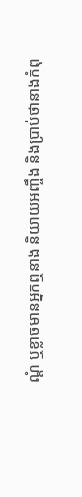ណ្ដំ ឬខ្លាចមានអ្នកឮនាង និយាយអញ្ចឹង និងប្រាប់ថានាងកំពុ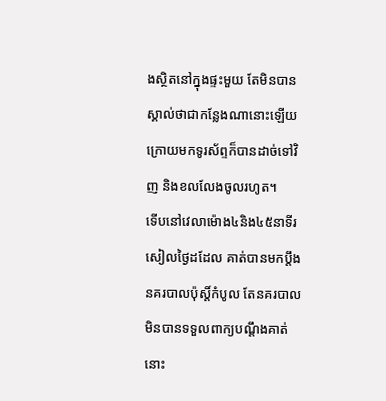ងស្ថិតនៅក្នុងផ្ទះមួយ តែមិនបានស្គាល់ថាជាកន្លែងណានោះឡើយ ក្រោយមកទូរស័ព្ទក៏បានដាច់ទៅវិញ និងខលលែងចូលរហូត។
ទើបនៅវេលាម៉ោង៤និង៤៥នាទីរសៀលថ្ងៃដដែល គាត់បានមកប្តឹងនគរបាលប៉ុស្តិ៍កំបូល តែនគរបាលមិនបានទទួលពាក្យបណ្តឹងគាត់នោះ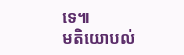ទេ៕
មតិយោបល់